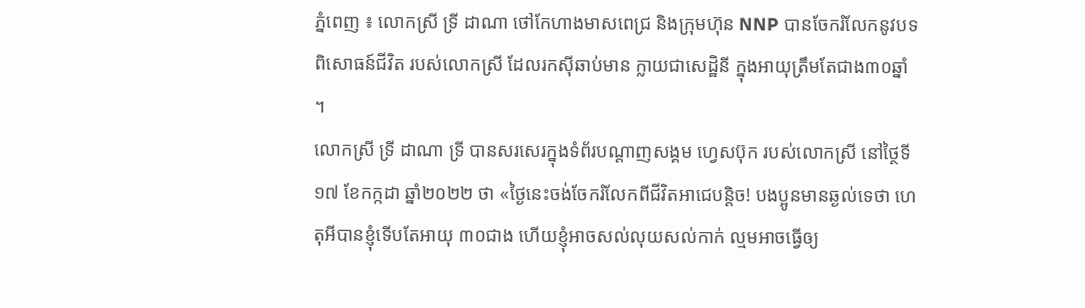ភ្នំពេញ ៖ លោកស្រី ទ្រី ដាណា ថៅកែហាងមាសពេជ្រ និងក្រុមហ៊ុន NNP បានចែករំលែកនូវបទពិសោធន៍ជីវិត របស់លោកស្រី ដែលរកស៊ីឆាប់មាន ក្លាយជាសេដ្ឋិនី ក្នុងអាយុត្រឹមតែជាង៣០ឆ្នាំ ។
លោកស្រី ទ្រី ដាណា ទ្រី បានសរសេរក្នុងទំព័របណ្តាញសង្គម ហ្វេសប៊ុក របស់លោកស្រី នៅថ្ថៃទី១៧ ខែកក្កដា ឆ្នាំ២០២២ ថា «ថ្ងៃនេះចង់ចែករំលែកពីជីវិតអាជេបន្តិច! បងប្អូនមានឆ្ងល់ទេថា ហេតុអីបានខ្ញុំទើបតែអាយុ ៣០ជាង ហើយខ្ញុំអាចសល់លុយសល់កាក់ ល្មមអាចធ្វើឲ្យ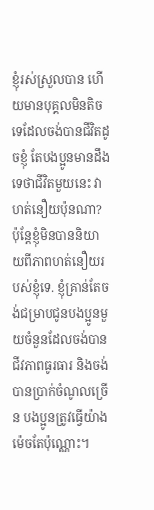ខ្ញុំរស់ស្រួលបាន ហើយមានបុគ្គលមិនតិចទេដែលចង់បានជីវិតដូចខ្ញុំ តែបងប្អូនមានដឹងទេថាជីវិតមួយនេះ វាហត់នឿយប៉ុនណា? ប៉ុន្តែខ្ញុំមិនបាននិយាយពីភាពហត់នឿយរបស់ខ្ញុំទេ. ខ្ញុំគ្រាន់តែចង់ជម្រាបជូនបងប្អូនមួយចំនួនដែលចង់បានជីវភាពធូរធារ និងចង់បានប្រាក់ចំណូលច្រើន បងប្អូនត្រូវធ្វើយ៉ាងម៉េចតែប៉ុណ្ណោះ។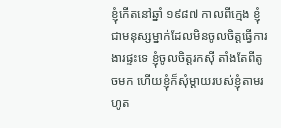ខ្ញុំកើតនៅឆ្នាំ ១៩៨៧ កាលពីក្មេង ខ្ញុំជាមនុស្សម្នាក់ដែលមិនចូលចិត្តធ្វើការងារផ្ទះទេ ខ្ញុំចូលចិត្តរកស៊ី តាំងតែពីតូចមក ហើយខ្ញុំក៏សុំម្ដាយរបស់ខ្ញុំតាមរហូត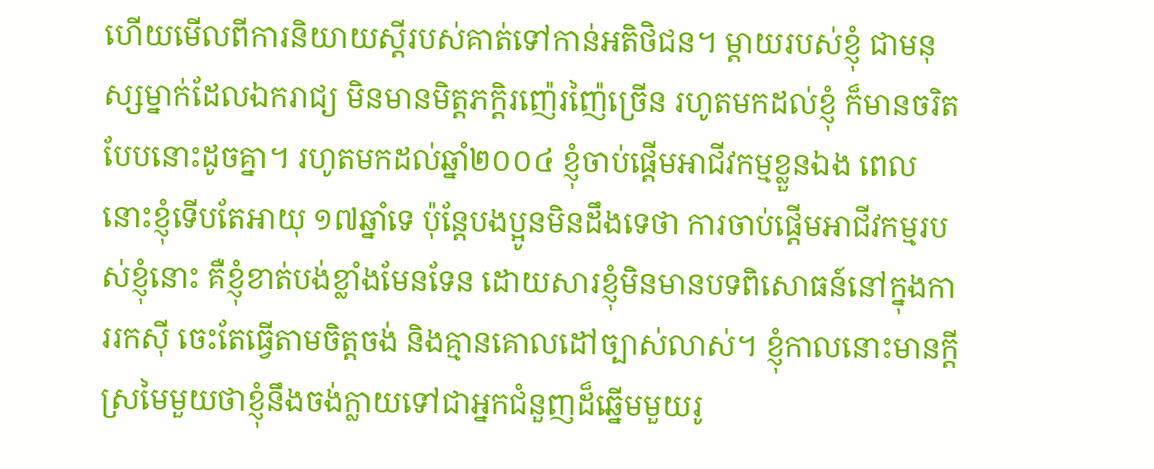ហើយមើលពីការនិយាយស្ដីរបស់គាត់ទៅកាន់អតិថិជន។ ម្ដាយរបស់ខ្ញុំ ជាមនុស្សម្នាក់ដែលឯករាជ្យ មិនមានមិត្តភក្តិរញ៉េរញ៉ៃច្រើន រហូតមកដល់ខ្ញុំ ក៏មានចរិតបែបនោះដូចគ្នា។ រហូតមកដល់ឆ្នាំ២០០៤ ខ្ញុំចាប់ផ្ដើមអាជីវកម្មខ្លួនឯង ពេលនោះខ្ញុំទើបតែអាយុ ១៧ឆ្នាំទេ ប៉ុន្តែបងប្អូនមិនដឹងទេថា ការចាប់ផ្ដើមអាជីវកម្មរបស់ខ្ញុំនោះ គឺខ្ញុំខាត់បង់ខ្លាំងមែនទែន ដោយសារខ្ញុំមិនមានបទពិសោធន៍នៅក្នុងការរកស៊ី ចេះតែធ្វើតាមចិត្តចង់ និងគ្មានគោលដៅច្បាស់លាស់។ ខ្ញុំកាលនោះមានក្តីស្រមៃមួយថាខ្ញុំនឹងចង់ក្លាយទៅជាអ្នកជំនួញដ៏ឆ្នើមមួយរូ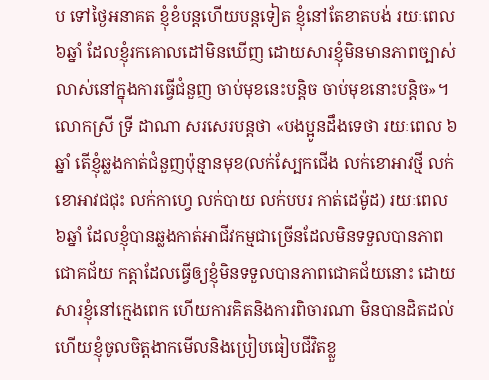ប ទៅថ្ងៃអនាគត ខ្ញុំខំបន្តហើយបន្តទៀត ខ្ញុំនៅតែខាតបង់ រយៈពេល ៦ឆ្នាំ ដែលខ្ញុំរកគោលដៅមិនឃើញ ដោយសារខ្ញុំមិនមានភាពច្បាស់លាស់នៅក្នុងការធ្វើជំនួញ ចាប់មុខនេះបន្តិច ចាប់មុខនោះបន្តិច»។
លោកស្រី ទ្រី ដាណា សរសេរបន្តថា «បងប្អូនដឹងទេថា រយៈពេល ៦ឆ្នាំ តើខ្ញុំឆ្លងកាត់ជំនួញប៉ុន្មានមុខ(លក់ស្បែកជើង លក់ខោអាវថ្មី លក់ខោអាវជជុះ លក់កាហ្វេ លក់បាយ លក់បបរ កាត់ដេម៉ូដ) រយៈពេល ៦ឆ្នាំ ដែលខ្ញុំបានឆ្លងកាត់អាជីវកម្មជាច្រើនដែលមិនទទួលបានភាពជោគជ័យ កត្តាដែលធ្វើឲ្យខ្ញុំមិនទទួលបានភាពជោគជ័យនោះ ដោយសារខ្ញុំនៅក្មេងពេក ហើយការគិតនិងការពិចារណា មិនបានដិតដល់ ហើយខ្ញុំចូលចិត្តងាកមើលនិងប្រៀបធៀបជីវិតខ្លួ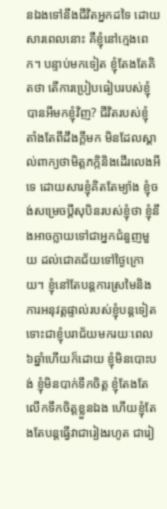នឯងទៅនឹងជីវិតអ្នកដទៃ ដោយសារពេលនោះ គឺខ្ញុំនៅក្មេងពេក។ បន្ទាប់មកទៀត ខ្ញុំតែងតែគិតថា តើការប្រៀបធៀបរបស់ខ្ញុំ បានអីមកខ្ញុំវិញ? ជីវិតរបស់ខ្ញុំ តាំងតែពីដឹងក្តីមក មិនដែលស្គាល់ពាក្យថាមិត្តភក្កិនិងដើរលេងអីទេ ដោយសារខ្ញុំគិតតែម្យ៉ាង ខ្ញុំចង់សម្រេចប្ដីសុបិនរបស់ខ្ញុំថា ខ្ញុំនឹងអាចក្លាយទៅជាអ្នកជំនួញមួយ ដល់ជោគជ័យទៅថ្ងៃក្រោយ។ ខ្ញុំនៅតែបន្តការស្រមៃនិងការអនុវត្តផ្ទាល់របស់ខ្ញុំបន្តទៀត ទោះជាខ្ញុំបរាជ័យមករយៈពេល ៦ឆ្នាំហើយក៏ដោយ ខ្ញុំមិនបោះបង់ ខ្ញុំមិនបាក់ទឹកចិត្ត ខ្ញុំតែងតែលើកទឹកចិត្តខ្លួនឯង ហើយខ្ញុំតែងតែបន្តធ្វើវាជារៀងរហូត ជារៀ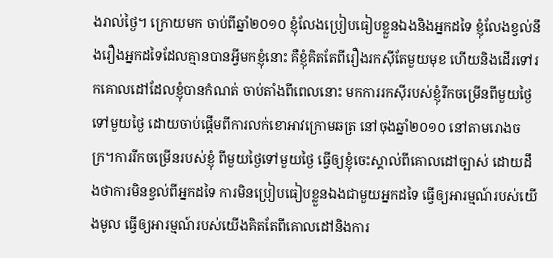ងរាល់ថ្ងៃ។ ក្រោយមក ចាប់ពីឆ្នាំ២០១០ ខ្ញុំលែងប្រៀបធៀបខ្លួនឯងនិងអ្នកដទៃ ខ្ញុំលែងខ្វល់នឹងរឿងអ្នកដទៃដែលគ្មានបានអ្វីមកខ្ញុំនោះ គឺខ្ញុំគិតតែពីរឿងរកស៊ីតែមួយមុខ ហើយនិងដើរទៅរកគោលដៅដែលខ្ញុំបានកំណត់ ចាប់តាំងពីពេលនោះ មកការរកស៊ីរបស់ខ្ញុំរីកចម្រើនពីមួយថ្ងៃទៅមួយថ្ងៃ ដោយចាប់ផ្ដើមពីការលក់ខោអាវក្រោមឆត្រ នៅចុងឆ្នាំ២០១០ នៅតាមរោងចក្រ។ការរីកចម្រើនរបស់ខ្ញុំ ពីមួយថ្ងៃទៅមួយថ្ងៃ ធ្វើឲ្យខ្ញុំចេះស្គាល់ពីគោលដៅច្បាស់ ដោយដឹងថាការមិនខ្វល់ពីអ្នកដទៃ ការមិនប្រៀបធៀបខ្លួនឯងជាមួយអ្នកដទៃ ធ្វើឲ្យអារម្មណ៍របស់យើងមូល ធ្វើឲ្យអារម្មណ៍របស់យើងគិតតែពីគោលដៅនិងការ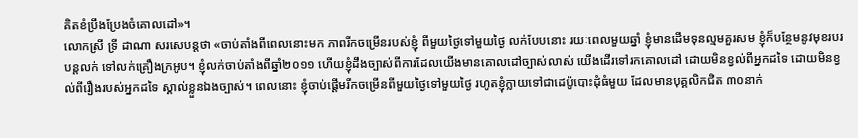គិតខំប្រឹងប្រែងចំគោលដៅ»។
លោកស្រី ទ្រី ដាណា សរសេបន្តថា «ចាប់តាំងពីពេលនោះមក ភាពរីកចម្រើនរបស់ខ្ញុំ ពីមួយថ្ងៃទៅមួយថ្ងៃ លក់បែបនោះ រយៈពេលមួយឆ្នាំ ខ្ញុំមានដើមទុនល្មមគួរសម ខ្ញុំក៏បន្ថែមនូវមុខរបរបន្តលក់ ទៅលក់គ្រឿងក្រអូប។ ខ្ញុំលក់ចាប់តាំងពីឆ្នាំ២០១១ ហើយខ្ញុំដឹងច្បាស់ពីការដែលយើងមានគោលដៅច្បាស់លាស់ យើងដើរទៅរកគោលដៅ ដោយមិនខ្វល់ពីអ្នកដទៃ ដោយមិនខ្វល់ពីរឿងរបស់អ្នកដទៃ ស្គាល់ខ្លួនឯងច្បាស់។ ពេលនោះ ខ្ញុំចាប់ផ្ដើមរីកចម្រើនពីមួយថ្ងៃទៅមួយថ្ងៃ រហូតខ្ញុំក្លាយទៅជាដេប៉ូបោះដុំធំមួយ ដែលមានបុគ្គលិកជិត ៣០នាក់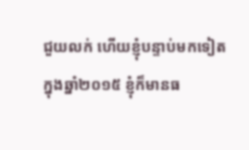ជួយលក់ ហើយខ្ញុំបន្ទាប់មកទៀត ក្នុងឆ្នាំ២០១៥ ខ្ញុំក៏មានធ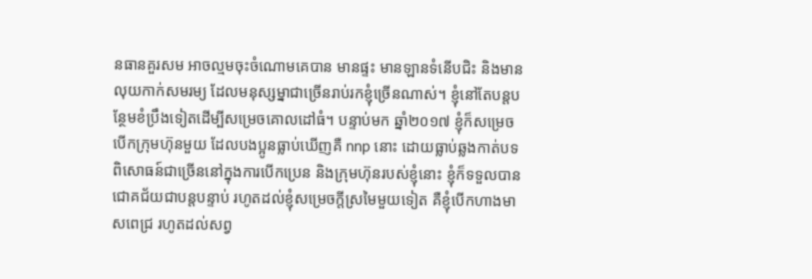នធានគួរសម អាចល្មមចុះចំណោមគេបាន មានផ្ទះ មានឡានទំនើបជិះ និងមានលុយកាក់សមរម្យ ដែលមនុស្សម្នាជាច្រើនរាប់រកខ្ញុំច្រើនណាស់។ ខ្ញុំនៅតែបន្តបន្ថែមខំប្រឹងទៀតដើម្បីសម្រេចគោលដៅធំ។ បន្ទាប់មក ឆ្នាំ២០១៧ ខ្ញុំក៏សម្រេចបើកក្រុមហ៊ុនមួយ ដែលបងប្អូនធ្លាប់ឃើញគឺ nnp នោះ ដោយធ្លាប់ឆ្លងកាត់បទពិសោធន៍ជាច្រើននៅក្នុងការបើកប្រេន និងក្រុមហ៊ុនរបស់ខ្ញុំនោះ ខ្ញុំក៏ទទួលបានជោគជ័យជាបន្តបន្ទាប់ រហូតដល់ខ្ញុំសម្រេចក្តីស្រមៃមួយទៀត គឺខ្ញុំបើកហាងមាសពេជ្រ រហូតដល់សព្វ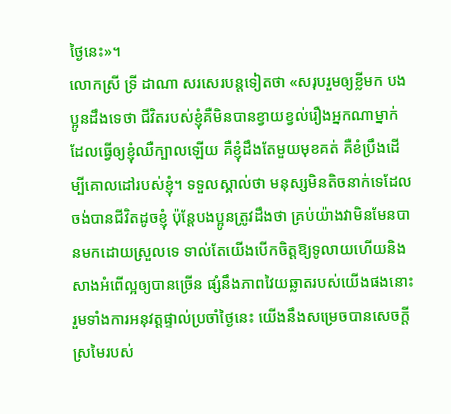ថ្ងៃនេះ»។
លោកស្រី ទ្រី ដាណា សរសេរបន្តទៀតថា «សរុបរួមឲ្យខ្លីមក បងប្អូនដឹងទេថា ជីវិតរបស់ខ្ញុំគឺមិនបានខ្វាយខ្វល់រឿងអ្នកណាម្នាក់ដែលធ្វើឲ្យខ្ញុំឈឺក្បាលឡើយ គឺខ្ញុំដឹងតែមួយមុខគត់ គឺខំប្រឹងដើម្បីគោលដៅរបស់ខ្ញុំ។ ទទួលស្គាល់ថា មនុស្សមិនតិចនាក់ទេដែលចង់បានជីវិតដូចខ្ញុំ ប៉ុន្តែបងប្អូនត្រូវដឹងថា គ្រប់យ៉ាងវាមិនមែនបានមកដោយស្រួលទេ ទាល់តែយើងបើកចិត្តឱ្យទូលាយហើយនិងសាងអំពើល្អឲ្យបានច្រើន ផ្សំនឹងភាពវៃយឆ្លាតរបស់យើងផងនោះ រួមទាំងការអនុវត្តផ្ទាល់ប្រចាំថ្ងៃនេះ យើងនឹងសម្រេចបានសេចក្តីស្រមៃរបស់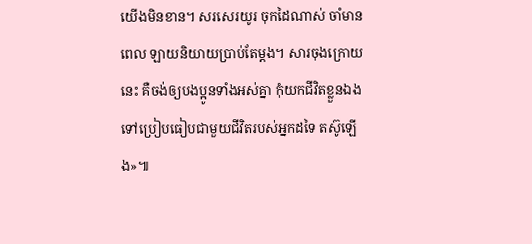យើងមិនខាន។ សរសេរយូរ ចុកដៃណាស់ ចាំមានពេល ឡាយនិយាយប្រាប់តែម្ដង។ សារចុងក្រោយនេះ គឺចង់ឲ្យបងប្អូនទាំងអស់គ្នា កុំយកជីវិតខ្លួនឯងទៅប្រៀបធៀបជាមួយជីវិតរបស់អ្នកដទៃ តស៊ូឡើង»៕